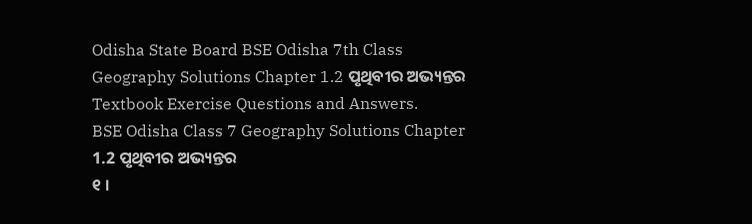Odisha State Board BSE Odisha 7th Class Geography Solutions Chapter 1.2 ପୃଥିବୀର ଅଭ୍ୟନ୍ତର Textbook Exercise Questions and Answers.
BSE Odisha Class 7 Geography Solutions Chapter 1.2 ପୃଥିବୀର ଅଭ୍ୟନ୍ତର
୧ ।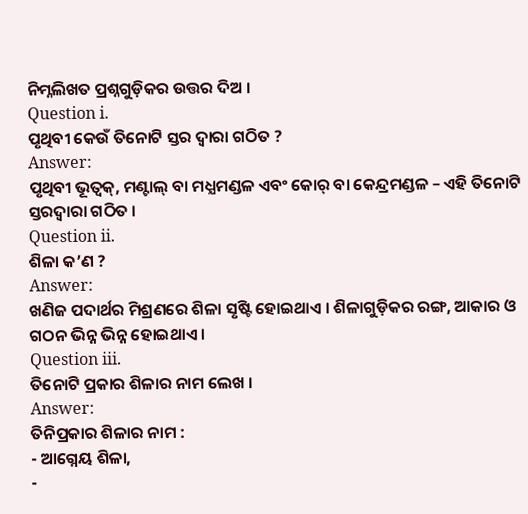ନିମ୍ନଲିଖତ ପ୍ରଶ୍ନଗୁଡ଼ିକର ଉତ୍ତର ଦିଅ ।
Question i.
ପୃଥିବୀ କେଉଁ ତିନୋଟି ସ୍ତର ଦ୍ଵାରା ଗଠିତ ?
Answer:
ପୃଥିବୀ ଭୂତ୍ଵକ୍, ମଣ୍ଟାଲ୍ ବା ମଧ୍ଯମଣ୍ଡଳ ଏବଂ କୋର୍ ବା କେନ୍ଦ୍ରମଣ୍ଡଳ – ଏହି ତିନୋଟି ସ୍ତରଦ୍ଵାରା ଗଠିତ ।
Question ii.
ଶିଳା କ’ଣ ?
Answer:
ଖଣିଜ ପଦାର୍ଥର ମିଶ୍ରଣରେ ଶିଳା ସୃଷ୍ଟି ହୋଇଥାଏ । ଶିଳାଗୁଡ଼ିକର ରଙ୍ଗ, ଆକାର ଓ ଗଠନ ଭିନ୍ନ ଭିନ୍ନ ହୋଇଥାଏ ।
Question iii.
ତିନୋଟି ପ୍ରକାର ଶିଳାର ନାମ ଲେଖ ।
Answer:
ତିନିପ୍ରକାର ଶିଳାର ନାମ :
- ଆଗ୍ନେୟ ଶିଳା,
-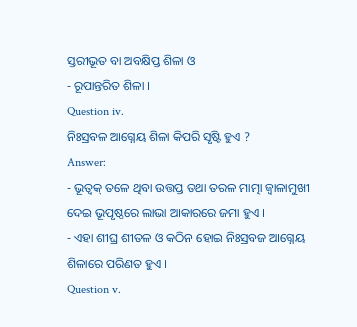ସ୍ତରୀଭୂତ ବା ଅବକ୍ଷିପ୍ତ ଶିଳା ଓ
- ରୂପାନ୍ତରିତ ଶିଳା ।
Question iv.
ନିଃସ୍ରବଳ ଆଗ୍ନେୟ ଶିଳା କିପରି ସୃଷ୍ଟି ହୁଏ ?
Answer:
- ଭୂତ୍ଵକ୍ ତଳେ ଥିବା ଉତ୍ତପ୍ତ ତଥା ତରଳ ମାତ୍ମା ଜ୍ଵାଳାମୁଖୀ ଦେଇ ଭୂପୃଷ୍ଠରେ ଲାଭା ଆକାରରେ ଜମା ହୁଏ ।
- ଏହା ଶୀଘ୍ର ଶୀତଳ ଓ କଠିନ ହୋଇ ନିଃସ୍ରବଜ ଆଗ୍ନେୟ ଶିଳାରେ ପରିଣତ ହୁଏ ।
Question v.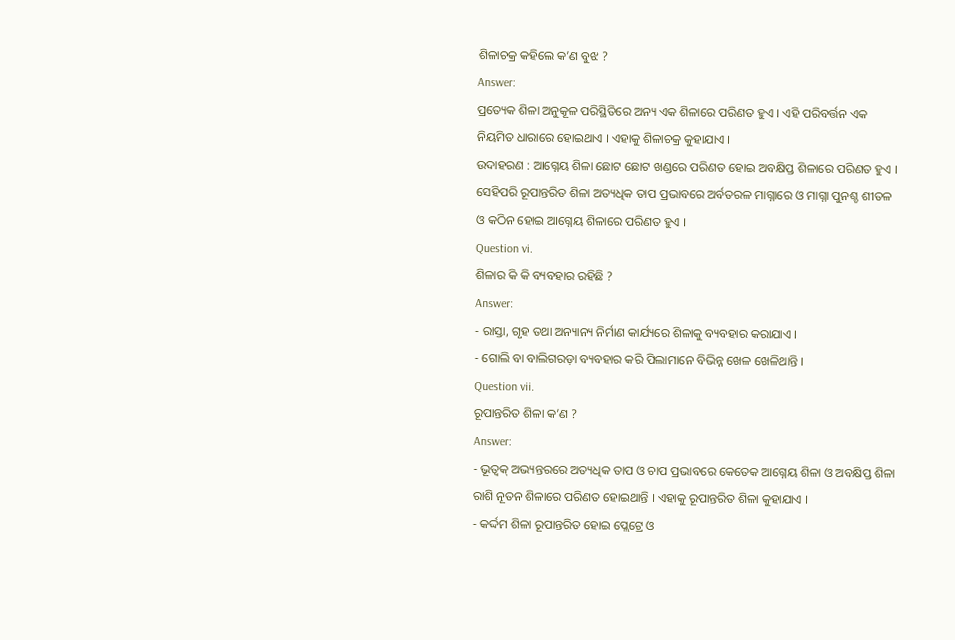ଶିଳାଚକ୍ର କହିଲେ କ’ଣ ବୁଝ ?
Answer:
ପ୍ରତ୍ୟେକ ଶିଳା ଅନୁକୂଳ ପରିସ୍ଥିତିରେ ଅନ୍ୟ ଏକ ଶିଳାରେ ପରିଣତ ହୁଏ । ଏହି ପରିବର୍ତ୍ତନ ଏକ ନିୟମିତ ଧାରାରେ ହୋଇଥାଏ । ଏହାକୁ ଶିଳାଚକ୍ର କୁହାଯାଏ ।
ଉଦାହରଣ : ଆଗ୍ନେୟ ଶିଳା ଛୋଟ ଛୋଟ ଖଣ୍ଡରେ ପରିଣତ ହୋଇ ଅବକ୍ଷିପ୍ତ ଶିଳାରେ ପରିଣତ ହୁଏ । ସେହିପରି ରୂପାନ୍ତରିତ ଶିଳା ଅତ୍ୟଧିକ ତାପ ପ୍ରଭାବରେ ଅର୍ବତରଳ ମାଗ୍ନାରେ ଓ ମାଗ୍ନା ପୁନଶ୍ଚ ଶୀତଳ ଓ କଠିନ ହୋଇ ଆଗ୍ନେୟ ଶିଳାରେ ପରିଣତ ହୁଏ ।
Question vi.
ଶିଳାର କି କି ବ୍ୟବହାର ରହିଛି ?
Answer:
- ରାସ୍ତା, ଗୃହ ତଥା ଅନ୍ୟାନ୍ୟ ନିର୍ମାଣ କାର୍ଯ୍ୟରେ ଶିଳାକୁ ବ୍ୟବହାର କରାଯାଏ ।
- ଗୋଲି ବା ବାଲିଗରଡ଼ା ବ୍ୟବହାର କରି ପିଲାମାନେ ବିଭିନ୍ନ ଖେଳ ଖେଳିଥାନ୍ତି ।
Question vii.
ରୂପାନ୍ତରିତ ଶିଳା କ’ଣ ?
Answer:
- ଭୂତ୍ଵକ୍ ଅଭ୍ୟନ୍ତରରେ ଅତ୍ୟଧିକ ତାପ ଓ ଚାପ ପ୍ରଭାବରେ କେତେକ ଆଗ୍ନେୟ ଶିଳା ଓ ଅବକ୍ଷିପ୍ତ ଶିଳା ରାଶି ନୂତନ ଶିଳାରେ ପରିଣତ ହୋଇଥାନ୍ତି । ଏହାକୁ ରୂପାନ୍ତରିତ ଶିଳା କୁହାଯାଏ ।
- କର୍ଦ୍ଦମ ଶିଳା ରୂପାନ୍ତରିତ ହୋଇ ପ୍ଲେଟ୍ରେ ଓ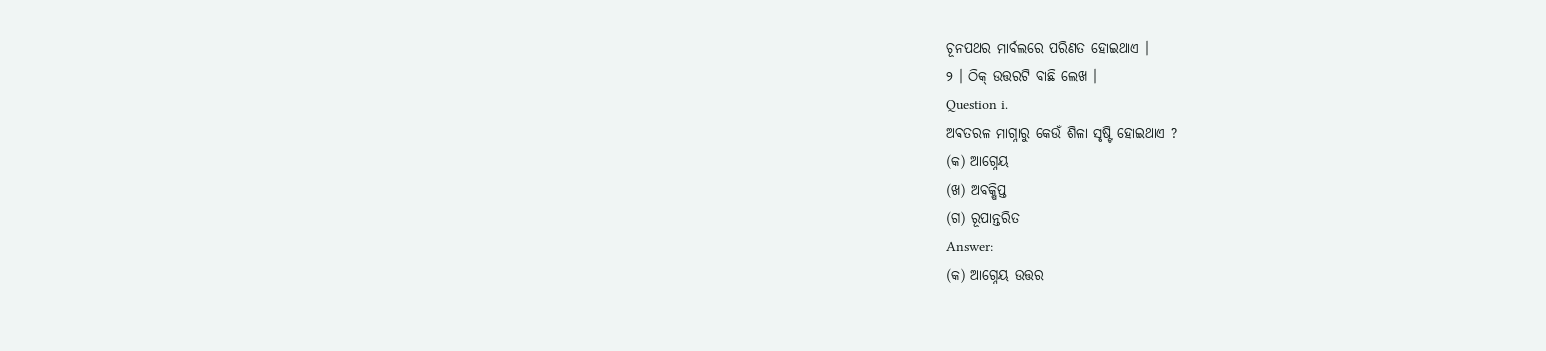ଚୂନପଥର ମାର୍ବଲରେ ପରିଣତ ହୋଇଥାଏ ।
୨ । ଠିକ୍ ଉତ୍ତରଟି ବାଛି ଲେଖ ।
Question i.
ଅଵତରଳ ମାଗ୍ନାରୁ କେଉଁ ଶିଳା ସୃଷ୍ଟି ହୋଇଥାଏ ?
(କ) ଆଗ୍ନେୟ
(ଖ) ଅବକ୍ଷିପ୍ତ
(ଗ) ରୂପାନ୍ତରିତ
Answer:
(କ) ଆଗ୍ନେୟ ଉତ୍ତର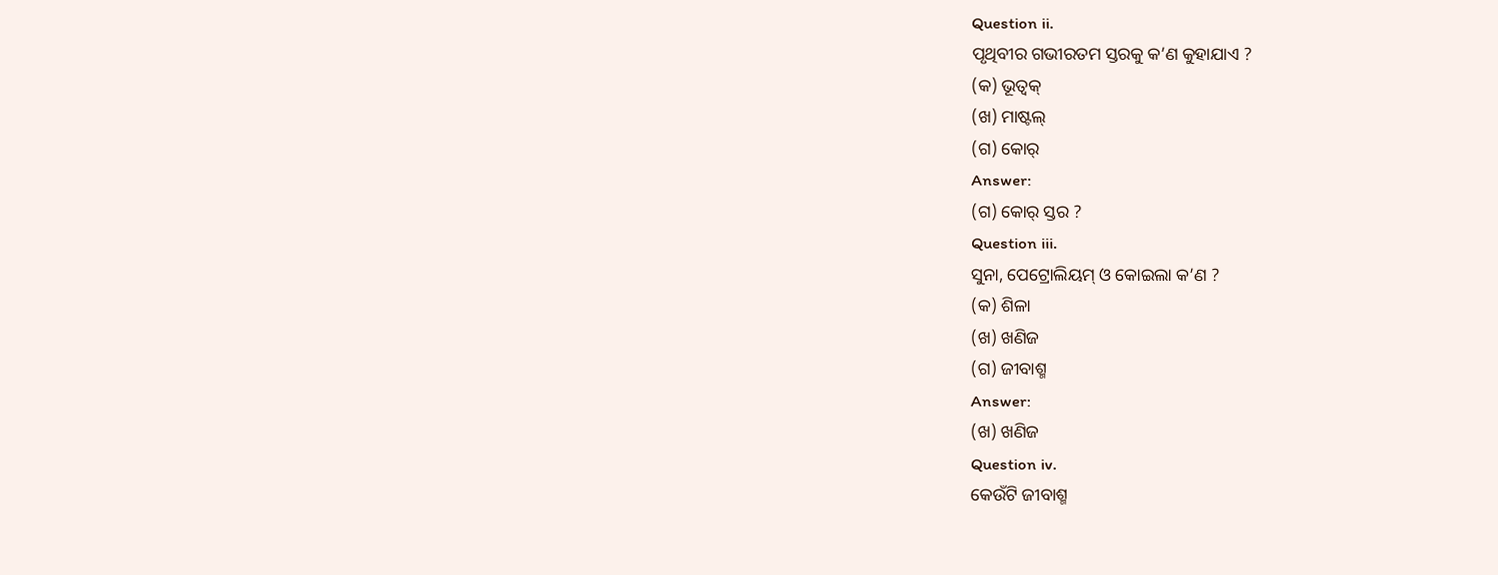Question ii.
ପୃଥିବୀର ଗଭୀରତମ ସ୍ତରକୁ କ’ଣ କୁହାଯାଏ ?
(କ) ଭୂତ୍ଵକ୍
(ଖ) ମାଷ୍ଟଲ୍
(ଗ) କୋର୍
Answer:
(ଗ) କୋର୍ ସ୍ତର ?
Question iii.
ସୁନା, ପେଟ୍ରୋଲିୟମ୍ ଓ କୋଇଲା କ’ଣ ?
(କ) ଶିଳା
(ଖ) ଖଣିଜ
(ଗ) ଜୀବାଶ୍ମ
Answer:
(ଖ) ଖଣିଜ
Question iv.
କେଉଁଟି ଜୀବାଶ୍ମ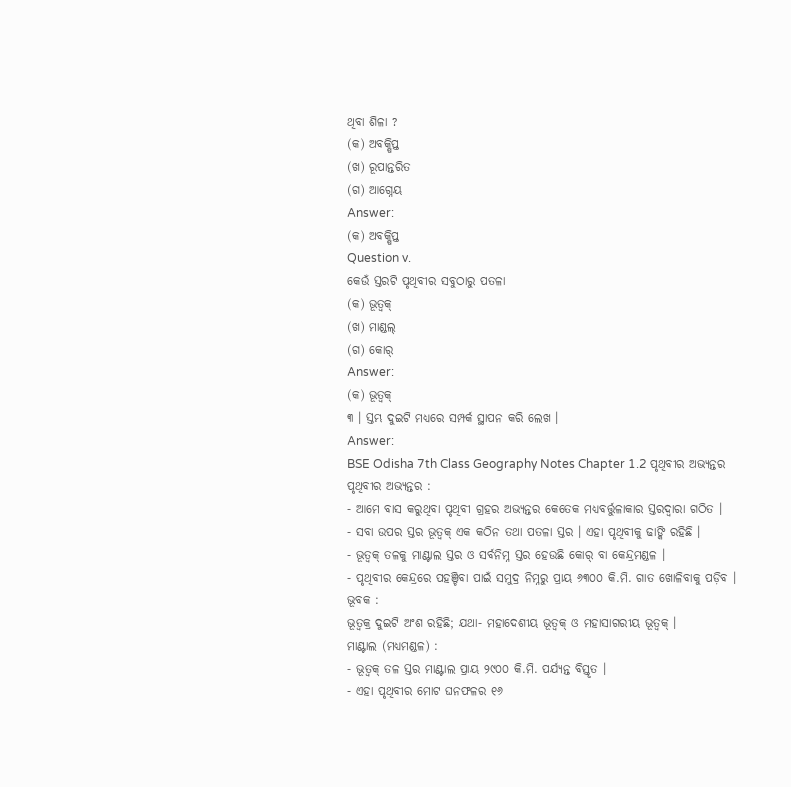ଥିବା ଶିଳା ?
(କ) ଅବକ୍ଷିପ୍ତ
(ଖ) ରୂପାନ୍ତରିତ
(ଗ) ଆଗ୍ନେୟ
Answer:
(କ) ଅବକ୍ଷିପ୍ତ
Question v.
କେଉଁ ସ୍ତରଟି ପୃଥିବୀର ସବୁଠାରୁ ପତଳା
(କ) ଭୂତ୍ଵକ୍
(ଖ) ମାଣ୍ଡଲ୍
(ଗ) କୋର୍
Answer:
(କ) ଭୂତ୍ବକ୍
୩ । ସ୍ତମ୍ଭ ଦୁଇଟି ମଧ୍ୟରେ ସମ୍ପର୍କ ସ୍ଥାପନ କରି ଲେଖ ।
Answer:
BSE Odisha 7th Class Geography Notes Chapter 1.2 ପୃଥିବୀର ଅଭ୍ୟନ୍ତର
ପୃଥିବୀର ଅଭ୍ୟନ୍ତର :
- ଆମେ ବାସ କରୁଥିବା ପୃଥିବୀ ଗ୍ରହର ଅଭ୍ୟନ୍ତର କେତେକ ମଧ୍ୟବର୍ତ୍ତୁଳାକାର ସ୍ତରଦ୍ଵାରା ଗଠିତ ।
- ସବା ଉପର ସ୍ତର ଭୂତ୍ଵକ୍ ଏକ କଠିନ ତଥା ପତଳା ସ୍ତର । ଏହା ପୃଥିବୀକୁ ଢାଙ୍କି ରହିଛି ।
- ଭୂତ୍ବକ୍ ତଳକୁ ମାଣ୍ଟାଲ ସ୍ତର ଓ ସର୍ବନିମ୍ନ ସ୍ତର ହେଉଛି କୋର୍ ବା କେନ୍ଦ୍ରମଣ୍ଡଳ ।
- ପୃଥିବୀର କେନ୍ଦ୍ରରେ ପହଞ୍ଚିବା ପାଇଁ ସମୁଦ୍ର ନିମ୍ନରୁ ପ୍ରାୟ ୬୩୦୦ କି.ମି. ଗାତ ଖୋଳିବାକୁ ପଡ଼ିବ ।
ଭୂବକ :
ଭୂତ୍ଵକ୍ର ଦୁଇଟି ଅଂଶ ରହିଛି; ଯଥା- ମହାଦେଶୀୟ ଭୂତ୍ବକ୍ ଓ ମହାସାଗରୀୟ ଭୂତ୍ବକ୍ ।
ମାଣ୍ଟାଲ (ମଧ୍ୟମଣ୍ଡଳ) :
- ଭୂତ୍ବକ୍ ତଳ ସ୍ତର ମାଣ୍ଟାଲ ପ୍ରାୟ ୨୯୦୦ କି.ମି. ପର୍ଯ୍ୟନ୍ତ ବିସ୍ତୃତ ।
- ଏହା ପୃଥିବୀର ମୋଟ ଘନଫଳର ୧୬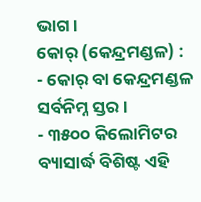ଭାଗ ।
କୋର୍ (କେନ୍ଦ୍ରମଣ୍ଡଳ) :
- କୋର୍ ବା କେନ୍ଦ୍ରମଣ୍ଡଳ ସର୍ବନିମ୍ନ ସ୍ତର ।
- ୩୫୦୦ କିଲୋମିଟର ବ୍ୟାସାର୍ଦ୍ଧ ବିଶିଷ୍ଟ ଏହି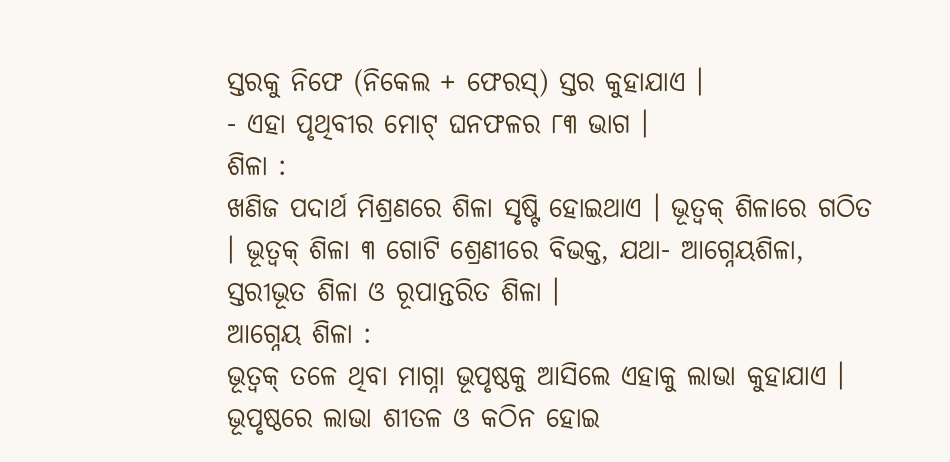ସ୍ତରକୁ ନିଫେ (ନିକେଲ + ଫେରସ୍) ସ୍ତର କୁହାଯାଏ ।
- ଏହା ପୃଥିବୀର ମୋଟ୍ ଘନଫଳର ୮୩ ଭାଗ ।
ଶିଳା :
ଖଣିଜ ପଦାର୍ଥ ମିଶ୍ରଣରେ ଶିଳା ସୃଷ୍ଟି ହୋଇଥାଏ । ଭୂତ୍ଵକ୍ ଶିଳାରେ ଗଠିତ । ଭୂତ୍ଵକ୍ ଶିଳା ୩ ଗୋଟି ଶ୍ରେଣୀରେ ବିଭକ୍ତ, ଯଥା- ଆଗ୍ନେୟଶିଳା, ସ୍ତରୀଭୂତ ଶିଳା ଓ ରୂପାନ୍ତରିତ ଶିଳା ।
ଆଗ୍ନେୟ ଶିଳା :
ଭୂତ୍ଵକ୍ ତଳେ ଥିବା ମାଗ୍ନା ଭୂପୃଷ୍ଠକୁ ଆସିଲେ ଏହାକୁ ଲାଭା କୁହାଯାଏ । ଭୂପୃଷ୍ଠରେ ଲାଭା ଶୀତଳ ଓ କଠିନ ହୋଇ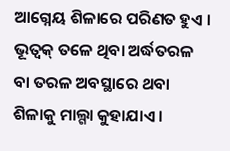ଆଗ୍ନେୟ ଶିଳାରେ ପରିଣତ ହୁଏ ।
ଭୂତ୍ଵକ୍ ତଳେ ଥିବା ଅର୍ଦ୍ଧତରଳ ବା ତରଳ ଅବସ୍ଥାରେ ଥବା ଶିଳାକୁ ମାଲ୍ଗା କୁହାଯାଏ ।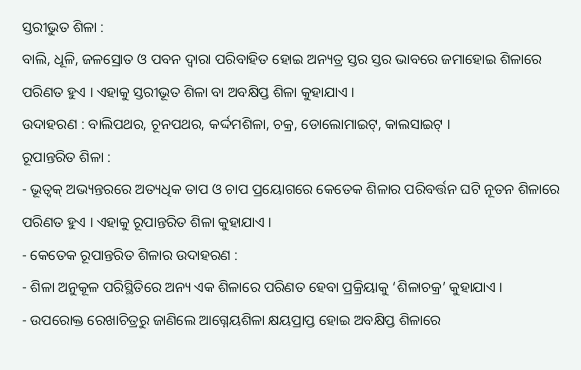ସ୍ତରୀଭୁତ ଶିଳା :
ବାଲି, ଧୂଳି, ଜଳସ୍ରୋତ ଓ ପବନ ଦ୍ଵାରା ପରିବାହିତ ହୋଇ ଅନ୍ୟତ୍ର ସ୍ତର ସ୍ତର ଭାବରେ ଜମାହୋଇ ଶିଳାରେ ପରିଣତ ହୁଏ । ଏହାକୁ ସ୍ତରୀଭୂତ ଶିଳା ବା ଅବକ୍ଷିପ୍ତ ଶିଳା କୁହାଯାଏ ।
ଉଦାହରଣ : ବାଲିପଥର, ଚୂନପଥର, କର୍ଦ୍ଦମଶିଳା, ଚକ୍ର, ଡୋଲୋମାଇଟ୍, କାଲସାଇଟ୍ ।
ରୂପାନ୍ତରିତ ଶିଳା :
- ଭୂତ୍ଵକ୍ ଅଭ୍ୟନ୍ତରରେ ଅତ୍ୟଧିକ ତାପ ଓ ଚାପ ପ୍ରୟୋଗରେ କେତେକ ଶିଳାର ପରିବର୍ତ୍ତନ ଘଟି ନୂତନ ଶିଳାରେ ପରିଣତ ହୁଏ । ଏହାକୁ ରୂପାନ୍ତରିତ ଶିଳା କୁହାଯାଏ ।
- କେତେକ ରୂପାନ୍ତରିତ ଶିଳାର ଉଦାହରଣ :
- ଶିଳା ଅନୁକୂଳ ପରିସ୍ଥିତିରେ ଅନ୍ୟ ଏକ ଶିଳାରେ ପରିଣତ ହେବା ପ୍ରକ୍ରିୟାକୁ ‘ଶିଳାଚକ୍ର’ କୁହାଯାଏ ।
- ଉପରୋକ୍ତ ରେଖାଚିତ୍ରରୁ ଜାଣିଲେ ଆଗ୍ନେୟଶିଳା କ୍ଷୟପ୍ରାପ୍ତ ହୋଇ ଅବକ୍ଷିପ୍ତ ଶିଳାରେ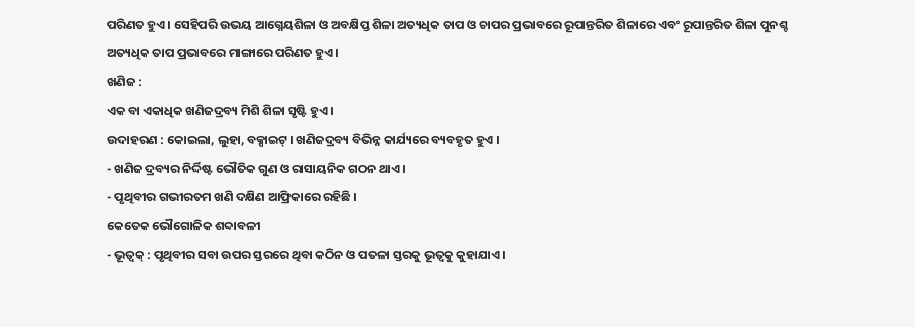ପରିଣତ ହୁଏ । ସେହିପରି ଉଭୟ ଆଗ୍ନେୟଶିଳା ଓ ଅବକ୍ଷିପ୍ତ ଶିଳା ଅତ୍ୟଧିକ ତାପ ଓ ଚାପର ପ୍ରଭାବରେ ରୂପାନ୍ତରିତ ଶିଳାରେ ଏବଂ ରୂପାନ୍ତରିତ ଶିଳା ପୁନଶ୍ଚ ଅତ୍ୟଧିକ ତାପ ପ୍ରଭାବରେ ମାଙ୍ଗାରେ ପରିଣତ ହୁଏ ।
ଖଣିଜ :
ଏକ ବା ଏକାଧିକ ଖଣିଜଦ୍ରବ୍ୟ ମିଶି ଶିଳା ସୃଷ୍ଟି ହୁଏ ।
ଉଦାହରଣ : କୋଇଲା, ଲୁହା, ବକ୍ସାଇଟ୍ । ଖଣିଜଦ୍ରବ୍ୟ ବିଭିନ୍ନ କାର୍ଯ୍ୟରେ ବ୍ୟବହୃତ ହୁଏ ।
- ଖଣିଜ ଦ୍ରବ୍ୟର ନିର୍ଦ୍ଦିଷ୍ଟ ଭୌତିକ ଗୁଣ ଓ ରାସାୟନିକ ଗଠନ ଥାଏ ।
- ପୃଥିବୀର ଗଭୀରତମ ଖଣି ଦକ୍ଷିଣ ଆଫ୍ରିକାରେ ରହିଛି ।
କେତେକ ଭୌଗୋଳିକ ଶବ୍ଦାବଳୀ
- ଭୂତ୍ବକ୍ : ପୃଥିବୀର ସବା ଉପର ସ୍ତରରେ ଥିବା କଠିନ ଓ ପତଳା ସ୍ତରକୁ ଭୂତ୍ଵକୁ କୁହାଯାଏ ।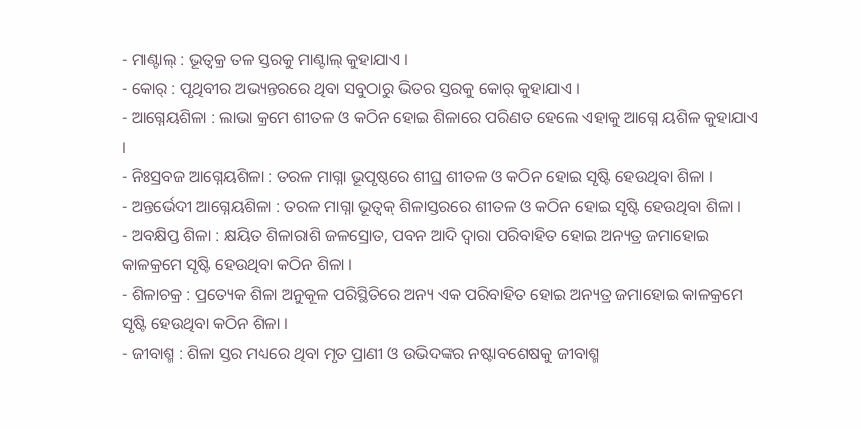- ମାଣ୍ଟାଲ୍ : ଭୂତ୍ଵକ୍ର ତଳ ସ୍ତରକୁ ମାଣ୍ଟାଲ୍ କୁହାଯାଏ ।
- କୋର୍ : ପୃଥିବୀର ଅଭ୍ୟନ୍ତରରେ ଥିବା ସବୁଠାରୁ ଭିତର ସ୍ତରକୁ କୋର୍ କୁହାଯାଏ ।
- ଆଗ୍ନେୟଶିଳା : ଲାଭା କ୍ରମେ ଶୀତଳ ଓ କଠିନ ହୋଇ ଶିଳାରେ ପରିଣତ ହେଲେ ଏହାକୁ ଆଗ୍ନେ ୟଶିଳ କୁହାଯାଏ ।
- ନିଃସ୍ରବଜ ଆଗ୍ନେୟଶିଳା : ତରଳ ମାଗ୍ନା ଭୂପୃଷ୍ଠରେ ଶୀଘ୍ର ଶୀତଳ ଓ କଠିନ ହୋଇ ସୃଷ୍ଟି ହେଉଥିବା ଶିଳା ।
- ଅନ୍ତର୍ଭେଦୀ ଆଗ୍ନେୟଶିଳା : ତରଳ ମାଗ୍ନା ଭୂତ୍ଵକ୍ ଶିଳାସ୍ତରରେ ଶୀତଳ ଓ କଠିନ ହୋଇ ସୃଷ୍ଟି ହେଉଥିବା ଶିଳା ।
- ଅବକ୍ଷିପ୍ତ ଶିଳା : କ୍ଷୟିତ ଶିଳାରାଶି ଜଳସ୍ରୋତ, ପବନ ଆଦି ଦ୍ଵାରା ପରିବାହିତ ହୋଇ ଅନ୍ୟତ୍ର ଜମାହୋଇ କାଳକ୍ରମେ ସୃଷ୍ଟି ହେଉଥିବା କଠିନ ଶିଳା ।
- ଶିଳାଚକ୍ର : ପ୍ରତ୍ୟେକ ଶିଳା ଅନୁକୂଳ ପରିସ୍ଥିତିରେ ଅନ୍ୟ ଏକ ପରିବାହିତ ହୋଇ ଅନ୍ୟତ୍ର ଜମାହୋଇ କାଳକ୍ରମେ ସୃଷ୍ଟି ହେଉଥିବା କଠିନ ଶିଳା ।
- ଜୀବାଶ୍ମ : ଶିଳା ସ୍ତର ମଧ୍ୟରେ ଥିବା ମୃତ ପ୍ରାଣୀ ଓ ଉଭିଦଙ୍କର ନଷ୍ଟାବଶେଷକୁ ଜୀବାଶ୍ମ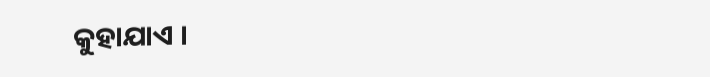କୁହାଯାଏ ।